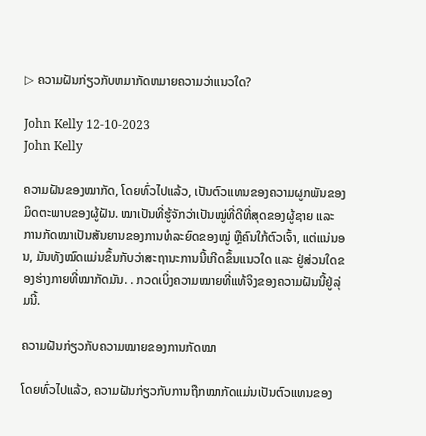▷ ຄວາມຝັນກ່ຽວກັບຫມາກັດຫມາຍຄວາມວ່າແນວໃດ?

John Kelly 12-10-2023
John Kelly

ຄວາມຝັນຂອງໝາກັດ, ໂດຍທົ່ວໄປແລ້ວ, ເປັນຕົວແທນຂອງຄວາມຜູກພັນຂອງມິດຕະພາບຂອງຜູ້ຝັນ. ໝາເປັນທີ່ຮູ້ຈັກວ່າເປັນໝູ່ທີ່ດີທີ່ສຸດຂອງຜູ້ຊາຍ ແລະ ການກັດໝາເປັນສັນຍານຂອງການທໍລະຍົດຂອງໝູ່ ຫຼືຄົນໃກ້ຕົວເຈົ້າ, ແຕ່ແນ່ນອນ, ມັນທັງໝົດແມ່ນຂຶ້ນກັບວ່າສະຖານະການນີ້ເກີດຂຶ້ນແນວໃດ ແລະ ຢູ່ສ່ວນໃດຂອງຮ່າງກາຍທີ່ໝາກັດມັນ. . ກວດເບິ່ງຄວາມໝາຍທີ່ແທ້ຈິງຂອງຄວາມຝັນນີ້ຢູ່ລຸ່ມນີ້.

ຄວາມຝັນກ່ຽວກັບຄວາມໝາຍຂອງການກັດໝາ

ໂດຍທົ່ວໄປແລ້ວ, ຄວາມຝັນກ່ຽວກັບການຖືກໝາກັດແມ່ນເປັນຕົວແທນຂອງ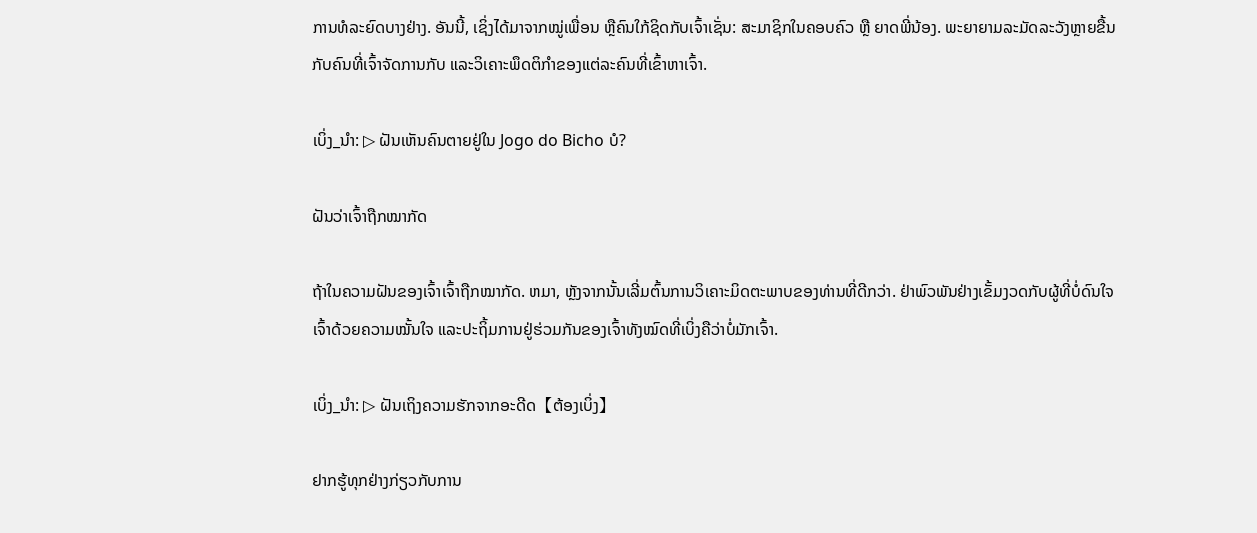ການທໍລະຍົດບາງຢ່າງ. ອັນນີ້, ເຊິ່ງໄດ້ມາຈາກໝູ່ເພື່ອນ ຫຼືຄົນໃກ້ຊິດກັບເຈົ້າເຊັ່ນ: ສະມາຊິກໃນຄອບຄົວ ຫຼື ຍາດພີ່ນ້ອງ. ພະຍາຍາມລະມັດລະວັງຫຼາຍຂື້ນກັບຄົນທີ່ເຈົ້າຈັດການກັບ ແລະວິເຄາະພຶດຕິກຳຂອງແຕ່ລະຄົນທີ່ເຂົ້າຫາເຈົ້າ.

ເບິ່ງ_ນຳ: ▷ ຝັນເຫັນຄົນຕາຍຢູ່ໃນ Jogo do Bicho ບໍ?

ຝັນວ່າເຈົ້າຖືກໝາກັດ

ຖ້າໃນຄວາມຝັນຂອງເຈົ້າເຈົ້າຖືກໝາກັດ. ຫມາ, ຫຼັງຈາກນັ້ນເລີ່ມຕົ້ນການວິເຄາະມິດຕະພາບຂອງທ່ານທີ່ດີກວ່າ. ຢ່າພົວພັນຢ່າງເຂັ້ມງວດກັບຜູ້ທີ່ບໍ່ດົນໃຈເຈົ້າດ້ວຍຄວາມໝັ້ນໃຈ ແລະປະຖິ້ມການຢູ່ຮ່ວມກັນຂອງເຈົ້າທັງໝົດທີ່ເບິ່ງຄືວ່າບໍ່ມັກເຈົ້າ.

ເບິ່ງ_ນຳ: ▷ ຝັນເຖິງຄວາມຮັກຈາກອະດີດ【ຕ້ອງເບິ່ງ】

ຢາກຮູ້ທຸກຢ່າງກ່ຽວກັບການ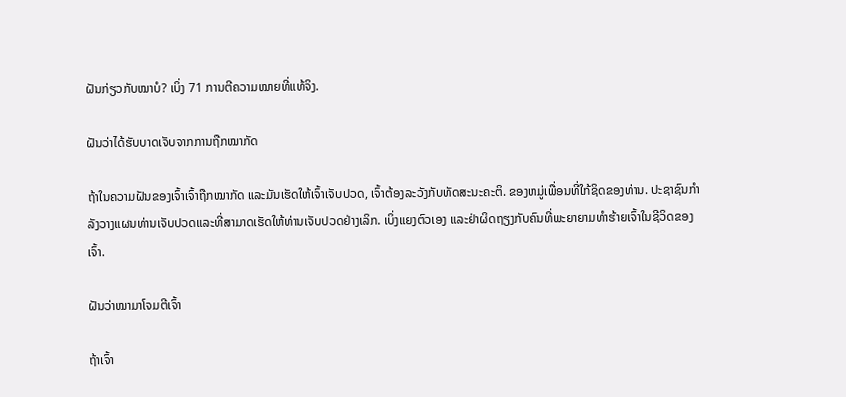ຝັນກ່ຽວກັບໝາບໍ? ເບິ່ງ 71 ການຕີຄວາມໝາຍທີ່ແທ້ຈິງ.

ຝັນວ່າໄດ້ຮັບບາດເຈັບຈາກການຖືກໝາກັດ

ຖ້າໃນຄວາມຝັນຂອງເຈົ້າເຈົ້າຖືກໝາກັດ ແລະມັນເຮັດໃຫ້ເຈົ້າເຈັບປວດ, ເຈົ້າຕ້ອງລະວັງກັບທັດສະນະຄະຕິ. ຂອງຫມູ່ເພື່ອນທີ່ໃກ້ຊິດຂອງທ່ານ. ປະຊາຊົນກໍາລັງວາງແຜນທ່ານເຈັບປວດແລະທີ່ສາມາດເຮັດໃຫ້ທ່ານເຈັບປວດຢ່າງເລິກ. ເບິ່ງແຍງຕົວເອງ ແລະຢ່າຜິດຖຽງກັບຄົນທີ່ພະຍາຍາມທຳຮ້າຍເຈົ້າໃນຊີວິດຂອງເຈົ້າ.

ຝັນວ່າໝາມາໂຈມຕີເຈົ້າ

ຖ້າເຈົ້າ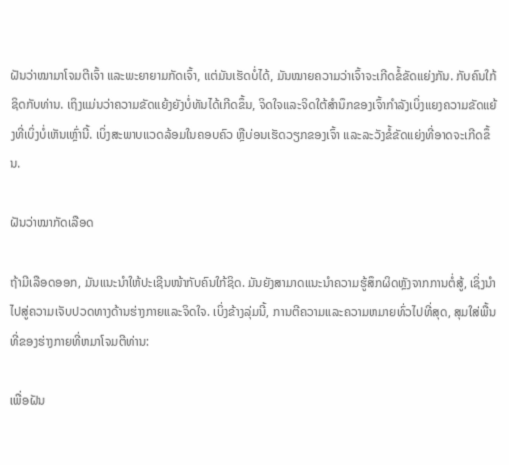ຝັນວ່າໝາມາໂຈມຕີເຈົ້າ ແລະພະຍາຍາມກັດເຈົ້າ, ແຕ່ມັນເຮັດບໍ່ໄດ້, ມັນໝາຍຄວາມວ່າເຈົ້າຈະເກີດຂໍ້ຂັດແຍ່ງກັນ. ກັບຄົນໃກ້ຊິດກັບທ່ານ. ເຖິງແມ່ນວ່າຄວາມຂັດແຍ້ງຍັງບໍ່ທັນໄດ້ເກີດຂຶ້ນ, ຈິດໃຈແລະຈິດໃຕ້ສໍານຶກຂອງເຈົ້າກໍາລັງເບິ່ງແຍງຄວາມຂັດແຍ້ງທີ່ເບິ່ງບໍ່ເຫັນເຫຼົ່ານີ້. ເບິ່ງສະພາບແວດລ້ອມໃນຄອບຄົວ ຫຼືບ່ອນເຮັດວຽກຂອງເຈົ້າ ແລະລະວັງຂໍ້ຂັດແຍ່ງທີ່ອາດຈະເກີດຂຶ້ນ.

ຝັນວ່າໝາກັດເລືອດ

ຖ້າມີເລືອດອອກ, ມັນແນະນຳໃຫ້ປະເຊີນໜ້າກັບຄົນໃກ້ຊິດ. ມັນຍັງສາມາດແນະນໍາຄວາມຮູ້ສຶກຜິດຫຼັງຈາກການຕໍ່ສູ້, ເຊິ່ງນໍາໄປສູ່ຄວາມເຈັບປວດທາງດ້ານຮ່າງກາຍແລະຈິດໃຈ. ເບິ່ງຂ້າງລຸ່ມນີ້, ການຕີຄວາມແລະຄວາມຫມາຍທົ່ວໄປທີ່ສຸດ, ສຸມໃສ່ພື້ນທີ່ຂອງຮ່າງກາຍທີ່ຫມາໂຈມຕີທ່ານ:

ເພື່ອຝັນ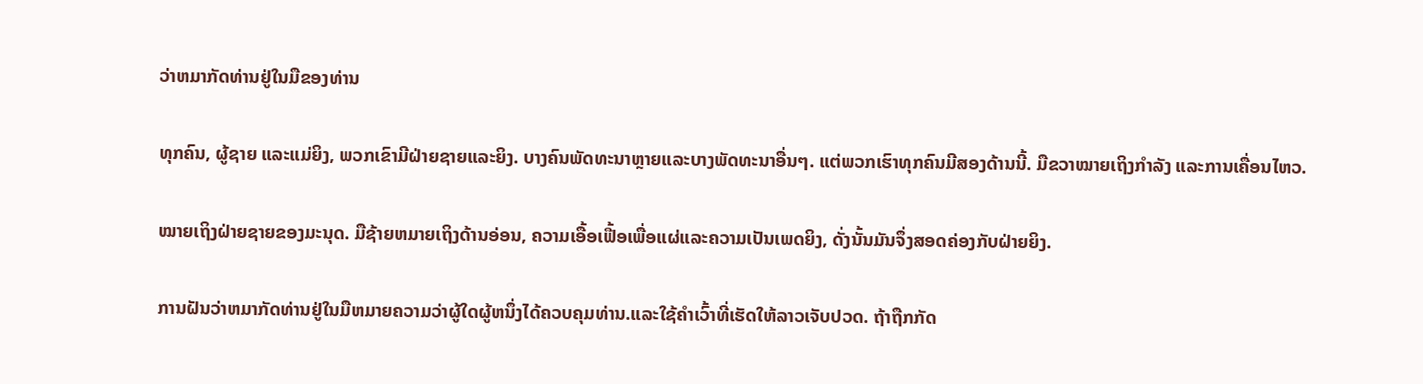ວ່າຫມາກັດທ່ານຢູ່ໃນມືຂອງທ່ານ

ທຸກຄົນ, ຜູ້ຊາຍ ແລະແມ່ຍິງ, ພວກເຂົາມີຝ່າຍຊາຍແລະຍິງ. ບາງຄົນພັດທະນາຫຼາຍແລະບາງພັດທະນາອື່ນໆ. ແຕ່ພວກເຮົາທຸກຄົນມີສອງດ້ານນີ້. ມືຂວາໝາຍເຖິງກຳລັງ ແລະການເຄື່ອນໄຫວ.

ໝາຍເຖິງຝ່າຍຊາຍຂອງມະນຸດ. ມືຊ້າຍຫມາຍເຖິງດ້ານອ່ອນ, ຄວາມເອື້ອເຟື້ອເພື່ອແຜ່ແລະຄວາມເປັນເພດຍິງ, ດັ່ງນັ້ນມັນຈຶ່ງສອດຄ່ອງກັບຝ່າຍຍິງ.

ການຝັນວ່າຫມາກັດທ່ານຢູ່ໃນມືຫມາຍຄວາມວ່າຜູ້ໃດຜູ້ຫນຶ່ງໄດ້ຄວບຄຸມທ່ານ.ແລະໃຊ້ຄໍາເວົ້າທີ່ເຮັດໃຫ້ລາວເຈັບປວດ. ຖ້າຖືກກັດ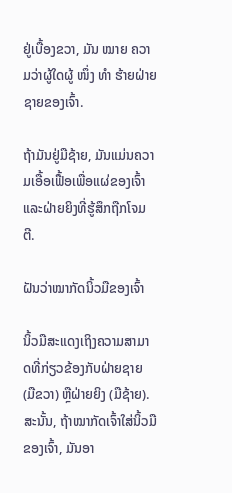ຢູ່ເບື້ອງຂວາ, ມັນ ໝາຍ ຄວາມວ່າຜູ້ໃດຜູ້ ໜຶ່ງ ທຳ ຮ້າຍຝ່າຍຊາຍຂອງເຈົ້າ.

ຖ້າມັນຢູ່ມືຊ້າຍ, ມັນແມ່ນຄວາມເອື້ອເຟື້ອເພື່ອແຜ່ຂອງເຈົ້າແລະຝ່າຍຍິງທີ່ຮູ້ສຶກຖືກໂຈມຕີ.

ຝັນວ່າໝາກັດນິ້ວມືຂອງເຈົ້າ

ນິ້ວມືສະແດງເຖິງຄວາມສາມາດທີ່ກ່ຽວຂ້ອງກັບຝ່າຍຊາຍ (ມືຂວາ) ຫຼືຝ່າຍຍິງ (ມືຊ້າຍ). ສະນັ້ນ, ຖ້າໝາກັດເຈົ້າໃສ່ນິ້ວມືຂອງເຈົ້າ, ມັນອາ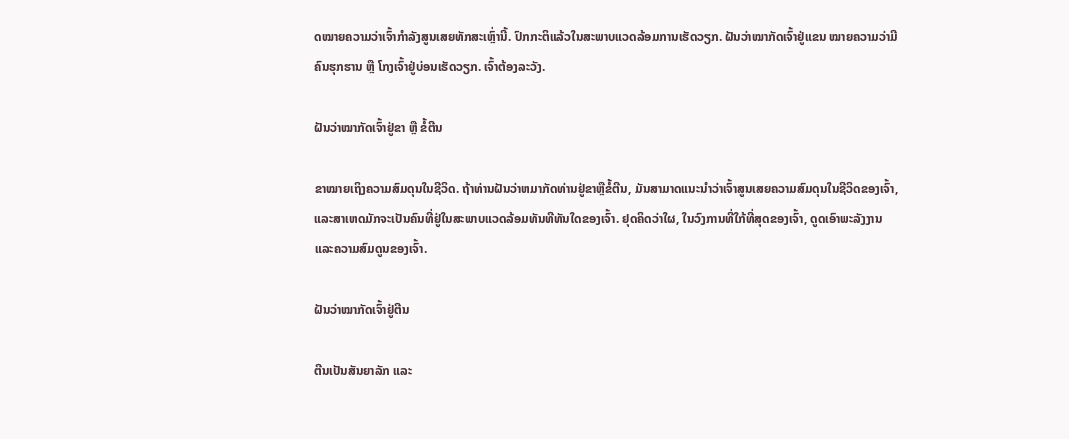ດໝາຍຄວາມວ່າເຈົ້າກຳລັງສູນເສຍທັກສະເຫຼົ່ານີ້. ປົກກະຕິແລ້ວໃນສະພາບແວດລ້ອມການເຮັດວຽກ. ຝັນວ່າໝາກັດເຈົ້າຢູ່ແຂນ ໝາຍຄວາມວ່າມີຄົນຮຸກຮານ ຫຼື ໂກງເຈົ້າຢູ່ບ່ອນເຮັດວຽກ. ເຈົ້າຕ້ອງລະວັງ.

ຝັນວ່າໝາກັດເຈົ້າຢູ່ຂາ ຫຼື ຂໍ້ຕີນ

ຂາໝາຍເຖິງຄວາມສົມດຸນໃນຊີວິດ. ຖ້າທ່ານຝັນວ່າຫມາກັດທ່ານຢູ່ຂາຫຼືຂໍ້ຕີນ, ມັນສາມາດແນະນໍາວ່າເຈົ້າສູນເສຍຄວາມສົມດຸນໃນຊີວິດຂອງເຈົ້າ, ແລະສາເຫດມັກຈະເປັນຄົນທີ່ຢູ່ໃນສະພາບແວດລ້ອມທັນທີທັນໃດຂອງເຈົ້າ. ຢຸດຄິດວ່າໃຜ, ໃນວົງການທີ່ໃກ້ທີ່ສຸດຂອງເຈົ້າ, ດູດເອົາພະລັງງານແລະຄວາມສົມດູນຂອງເຈົ້າ.

ຝັນວ່າໝາກັດເຈົ້າຢູ່ຕີນ

ຕີນເປັນສັນຍາລັກ ແລະ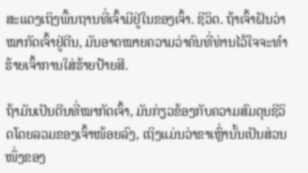ສະແດງເຖິງພື້ນຖານທີ່ເຈົ້າມີຢູ່ໃນຂອງເຈົ້າ. ຊີວິດ. ຖ້າເຈົ້າຝັນວ່າໝາກັດເຈົ້າຢູ່ຕີນ, ມັນອາດໝາຍຄວາມວ່າຄົນທີ່ທ່ານໄວ້ໃຈຈະທຳຮ້າຍເຈົ້າການໃສ່ຮ້າຍປ້າຍສີ.

ຖ້າມັນເປັນຕີນທີ່ໝາກັດເຈົ້າ, ມັນກ່ຽວຂ້ອງກັບຄວາມສົມດຸນຊີວິດໂດຍລວມຂອງເຈົ້າໜ້ອຍລົງ, ເຖິງແມ່ນວ່າຂາເຫຼົ່ານັ້ນເປັນສ່ວນໜຶ່ງຂອງ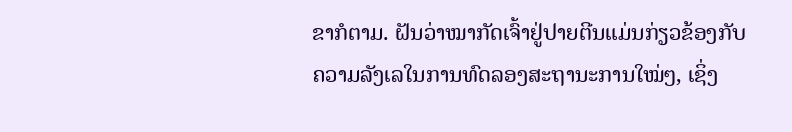ຂາກໍຕາມ. ຝັນວ່າໝາກັດເຈົ້າຢູ່ປາຍຕີນແມ່ນກ່ຽວຂ້ອງກັບຄວາມລັງເລໃນການທົດລອງສະຖານະການໃໝ່ໆ, ເຊິ່ງ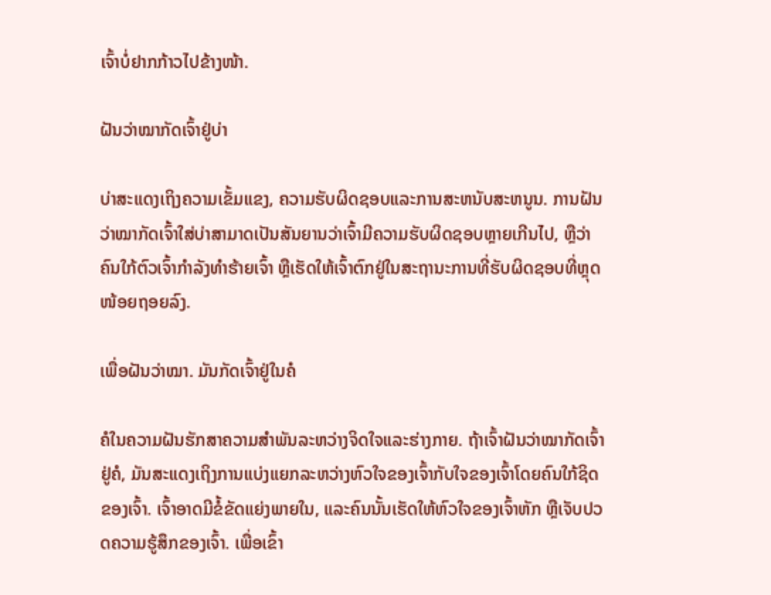ເຈົ້າບໍ່ຢາກກ້າວໄປຂ້າງໜ້າ.

ຝັນວ່າໝາກັດເຈົ້າຢູ່ບ່າ

ບ່າສະແດງເຖິງຄວາມເຂັ້ມແຂງ, ຄວາມຮັບຜິດຊອບແລະການສະຫນັບສະຫນູນ. ການຝັນວ່າໝາກັດເຈົ້າໃສ່ບ່າສາມາດເປັນສັນຍານວ່າເຈົ້າມີຄວາມຮັບຜິດຊອບຫຼາຍເກີນໄປ, ຫຼືວ່າຄົນໃກ້ຕົວເຈົ້າກຳລັງທຳຮ້າຍເຈົ້າ ຫຼືເຮັດໃຫ້ເຈົ້າຕົກຢູ່ໃນສະຖານະການທີ່ຮັບຜິດຊອບທີ່ຫຼຸດໜ້ອຍຖອຍລົງ.

ເພື່ອຝັນວ່າໝາ. ມັນກັດເຈົ້າຢູ່ໃນຄໍ

ຄໍໃນຄວາມຝັນຮັກສາຄວາມສໍາພັນລະຫວ່າງຈິດໃຈແລະຮ່າງກາຍ. ຖ້າເຈົ້າຝັນວ່າໝາກັດເຈົ້າຢູ່ຄໍ, ມັນສະແດງເຖິງການແບ່ງແຍກລະຫວ່າງຫົວໃຈຂອງເຈົ້າກັບໃຈຂອງເຈົ້າໂດຍຄົນໃກ້ຊິດຂອງເຈົ້າ. ເຈົ້າອາດມີຂໍ້ຂັດແຍ່ງພາຍໃນ, ແລະຄົນນັ້ນເຮັດໃຫ້ຫົວໃຈຂອງເຈົ້າຫັກ ຫຼືເຈັບປວດຄວາມຮູ້ສຶກຂອງເຈົ້າ. ເພື່ອເຂົ້າ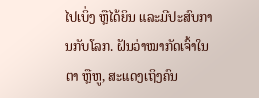ໄປເບິ່ງ ຫຼືໄດ້ຍິນ ແລະມີປະສົບການກັບໂລກ. ຝັນວ່າໝາກັດເຈົ້າໃນຕາ ຫຼືຫູ, ສະແດງເຖິງຄົນ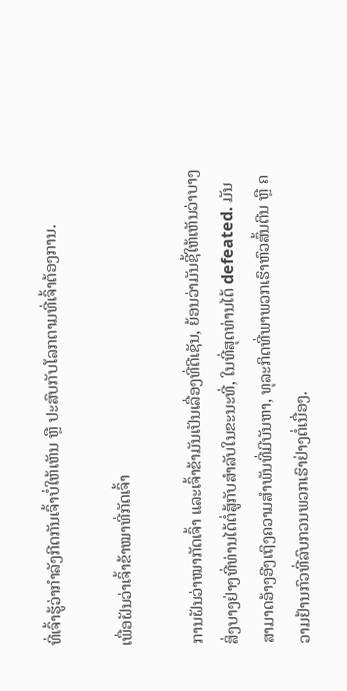ທີ່ເຈົ້າຮູ້ວ່າກຳລັງກີດກັນເຈົ້າບໍ່ໃຫ້ເຫັນ ຫຼື ປະສົບກັບໂລກຕາມທີ່ເຈົ້າຕ້ອງການ.

ເພື່ອຝັນວ່າເຈົ້າຂ້າໝາທີ່ກັດເຈົ້າ

ການຝັນວ່າໝາກັດເຈົ້າ ແລະເຈົ້າຂ້າມັນເປັນເລື່ອງທີ່ດີເຊັນ, ຍ້ອນວ່າມັນຊີ້ໃຫ້ເຫັນວ່າບາງສິ່ງບາງຢ່າງທີ່ທ່ານໄດ້ຕໍ່ສູ້ກັບສໍາລັບໃນຂະນະທີ່, ໃນທີ່ສຸດທ່ານໄດ້ defeated. ມັນສາມາດອ້າງອີງເຖິງຄວາມສຳພັນທີ່ມີບັນຫາ, ທຸລະກິດທີ່ພາພວກເຮົາຫົວສົ້ນຕີນ ຫຼື ຄວາມຢ້ານກົວທີ່ລົບກວນພວກເຮົາຢ່າງຕໍ່ເນື່ອງ.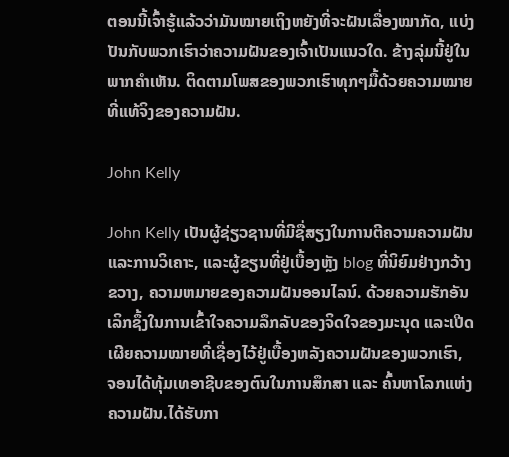ຕອນນີ້ເຈົ້າຮູ້ແລ້ວວ່າມັນໝາຍເຖິງຫຍັງທີ່ຈະຝັນເລື່ອງໝາກັດ, ແບ່ງປັນກັບພວກເຮົາວ່າຄວາມຝັນຂອງເຈົ້າເປັນແນວໃດ. ຂ້າງລຸ່ມນີ້ຢູ່ໃນພາກຄໍາເຫັນ. ຕິດຕາມໂພສຂອງພວກເຮົາທຸກໆມື້ດ້ວຍຄວາມໝາຍທີ່ແທ້ຈິງຂອງຄວາມຝັນ.

John Kelly

John Kelly ເປັນຜູ້ຊ່ຽວຊານທີ່ມີຊື່ສຽງໃນການຕີຄວາມຄວາມຝັນແລະການວິເຄາະ, ແລະຜູ້ຂຽນທີ່ຢູ່ເບື້ອງຫຼັງ blog ທີ່ນິຍົມຢ່າງກວ້າງຂວາງ, ຄວາມຫມາຍຂອງຄວາມຝັນອອນໄລນ໌. ດ້ວຍຄວາມຮັກອັນເລິກຊຶ້ງໃນການເຂົ້າໃຈຄວາມລຶກລັບຂອງຈິດໃຈຂອງມະນຸດ ແລະເປີດເຜີຍຄວາມໝາຍທີ່ເຊື່ອງໄວ້ຢູ່ເບື້ອງຫລັງຄວາມຝັນຂອງພວກເຮົາ, ຈອນໄດ້ທຸ້ມເທອາຊີບຂອງຕົນໃນການສຶກສາ ແລະ ຄົ້ນຫາໂລກແຫ່ງຄວາມຝັນ.ໄດ້ຮັບກາ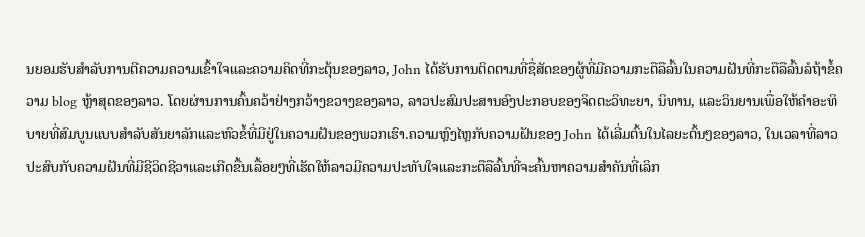ນຍອມຮັບສໍາລັບການຕີຄວາມຄວາມເຂົ້າໃຈແລະຄວາມຄິດທີ່ກະຕຸ້ນຂອງລາວ, John ໄດ້ຮັບການຕິດຕາມທີ່ຊື່ສັດຂອງຜູ້ທີ່ມີຄວາມກະຕືລືລົ້ນໃນຄວາມຝັນທີ່ກະຕືລືລົ້ນລໍຖ້າຂໍ້ຄວາມ blog ຫຼ້າສຸດຂອງລາວ. ໂດຍຜ່ານການຄົ້ນຄວ້າຢ່າງກວ້າງຂວາງຂອງລາວ, ລາວປະສົມປະສານອົງປະກອບຂອງຈິດຕະວິທະຍາ, ນິທານ, ແລະວິນຍານເພື່ອໃຫ້ຄໍາອະທິບາຍທີ່ສົມບູນແບບສໍາລັບສັນຍາລັກແລະຫົວຂໍ້ທີ່ມີຢູ່ໃນຄວາມຝັນຂອງພວກເຮົາ.ຄວາມຫຼົງໄຫຼກັບຄວາມຝັນຂອງ John ໄດ້ເລີ່ມຕົ້ນໃນໄລຍະຕົ້ນໆຂອງລາວ, ໃນເວລາທີ່ລາວປະສົບກັບຄວາມຝັນທີ່ມີຊີວິດຊີວາແລະເກີດຂື້ນເລື້ອຍໆທີ່ເຮັດໃຫ້ລາວມີຄວາມປະທັບໃຈແລະກະຕືລືລົ້ນທີ່ຈະຄົ້ນຫາຄວາມສໍາຄັນທີ່ເລິກ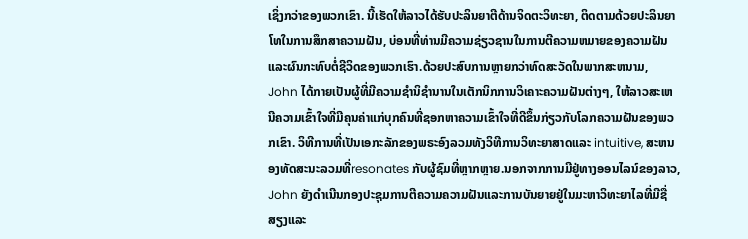ເຊິ່ງກວ່າຂອງພວກເຂົາ. ນີ້ເຮັດໃຫ້ລາວໄດ້ຮັບປະລິນຍາຕີດ້ານຈິດຕະວິທະຍາ, ຕິດຕາມດ້ວຍປະລິນຍາໂທໃນການສຶກສາຄວາມຝັນ, ບ່ອນທີ່ທ່ານມີຄວາມຊ່ຽວຊານໃນການຕີຄວາມຫມາຍຂອງຄວາມຝັນແລະຜົນກະທົບຕໍ່ຊີວິດຂອງພວກເຮົາ.ດ້ວຍປະສົບການຫຼາຍກວ່າທົດສະວັດໃນພາກສະຫນາມ, John ໄດ້ກາຍເປັນຜູ້ທີ່ມີຄວາມຊໍານິຊໍານານໃນເຕັກນິກການວິເຄາະຄວາມຝັນຕ່າງໆ, ໃຫ້ລາວສະເຫນີຄວາມເຂົ້າໃຈທີ່ມີຄຸນຄ່າແກ່ບຸກຄົນທີ່ຊອກຫາຄວາມເຂົ້າໃຈທີ່ດີຂຶ້ນກ່ຽວກັບໂລກຄວາມຝັນຂອງພວກເຂົາ. ວິທີການທີ່ເປັນເອກະລັກຂອງພຣະອົງລວມທັງວິທີການວິທະຍາສາດແລະ intuitive, ສະຫນອງທັດສະນະລວມທີ່resonates ກັບຜູ້ຊົມທີ່ຫຼາກຫຼາຍ.ນອກຈາກການມີຢູ່ທາງອອນໄລນ໌ຂອງລາວ, John ຍັງດໍາເນີນກອງປະຊຸມການຕີຄວາມຄວາມຝັນແລະການບັນຍາຍຢູ່ໃນມະຫາວິທະຍາໄລທີ່ມີຊື່ສຽງແລະ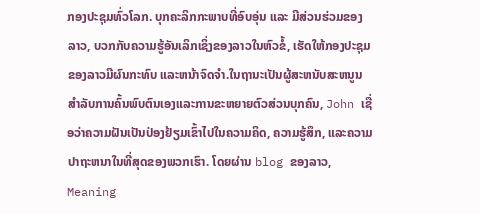ກອງປະຊຸມທົ່ວໂລກ. ບຸກຄະລິກກະພາບທີ່ອົບອຸ່ນ ແລະ ມີສ່ວນຮ່ວມຂອງລາວ, ບວກກັບຄວາມຮູ້ອັນເລິກເຊິ່ງຂອງລາວໃນຫົວຂໍ້, ເຮັດໃຫ້ກອງປະຊຸມຂອງລາວມີຜົນກະທົບ ແລະຫນ້າຈົດຈໍາ.ໃນຖານະເປັນຜູ້ສະຫນັບສະຫນູນສໍາລັບການຄົ້ນພົບຕົນເອງແລະການຂະຫຍາຍຕົວສ່ວນບຸກຄົນ, John ເຊື່ອວ່າຄວາມຝັນເປັນປ່ອງຢ້ຽມເຂົ້າໄປໃນຄວາມຄິດ, ຄວາມຮູ້ສຶກ, ແລະຄວາມປາຖະຫນາໃນທີ່ສຸດຂອງພວກເຮົາ. ໂດຍຜ່ານ blog ຂອງລາວ, Meaning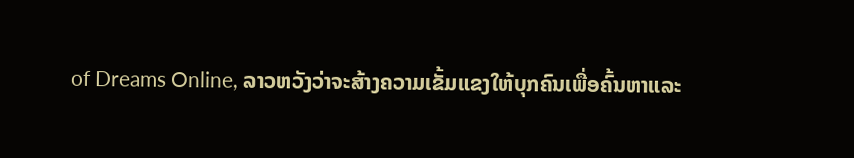of Dreams Online, ລາວຫວັງວ່າຈະສ້າງຄວາມເຂັ້ມແຂງໃຫ້ບຸກຄົນເພື່ອຄົ້ນຫາແລະ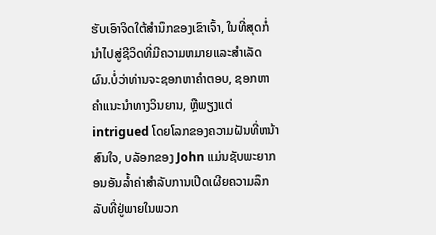ຮັບເອົາຈິດໃຕ້ສໍານຶກຂອງເຂົາເຈົ້າ, ໃນທີ່ສຸດກໍ່ນໍາໄປສູ່ຊີວິດທີ່ມີຄວາມຫມາຍແລະສໍາເລັດຜົນ.ບໍ່ວ່າທ່ານຈະຊອກຫາຄໍາຕອບ, ຊອກຫາຄໍາແນະນໍາທາງວິນຍານ, ຫຼືພຽງແຕ່ intrigued ໂດຍໂລກຂອງຄວາມຝັນທີ່ຫນ້າສົນໃຈ, ບລັອກຂອງ John ແມ່ນຊັບພະຍາກອນອັນລ້ຳຄ່າສໍາລັບການເປີດເຜີຍຄວາມລຶກລັບທີ່ຢູ່ພາຍໃນພວກ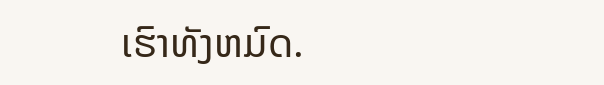ເຮົາທັງຫມົດ.